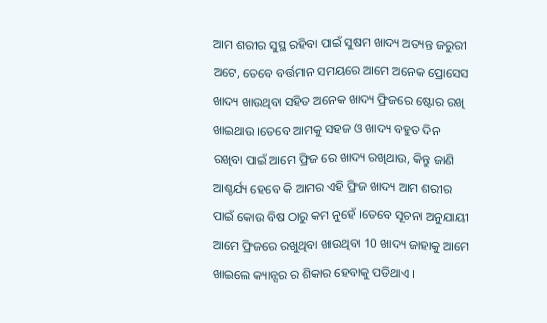ଆମ ଶରୀର ସୁସ୍ଥ ରହିବା ପାଇଁ ସୁଷମ ଖାଦ୍ୟ ଅତ୍ୟନ୍ତ ଜରୁରୀ ଅଟେ, ତେବେ ବର୍ତ୍ତମାନ ସମୟରେ ଆମେ ଅନେକ ପ୍ରୋସେସ ଖାଦ୍ୟ ଖାଉଥିବା ସହିତ ଅନେକ ଖାଦ୍ୟ ଫ୍ରିଜରେ ଷ୍ଟୋର ରଖି ଖାଇଥାଉ ।ତେବେ ଆମକୁ ସହଜ ଓ ଖାଦ୍ୟ ବହୁତ ଦିନ ରଖିବା ପାଇଁ ଆମେ ଫ୍ରିଜ ରେ ଖାଦ୍ୟ ରଖିଥାଉ, କିନ୍ତୁ ଜାଣି ଆଶ୍ଚର୍ଯ୍ୟ ହେବେ କି ଆମର ଏହି ଫ୍ରିଜ ଖାଦ୍ୟ ଆମ ଶରୀର ପାଇଁ କୋଉ ବିଷ ଠାରୁ କମ ନୁହେଁ ।ତେବେ ସୂଚନା ଅନୁଯାୟୀ ଆମେ ଫ୍ରିଜରେ ରଖୁଥିବା ଖାଉଥିବା 10 ଖାଦ୍ୟ ଜାହାକୁ ଆମେ ଖାଇଲେ କ୍ୟାନ୍ସର ର ଶିକାର ହେବାକୁ ପଡିଥାଏ ।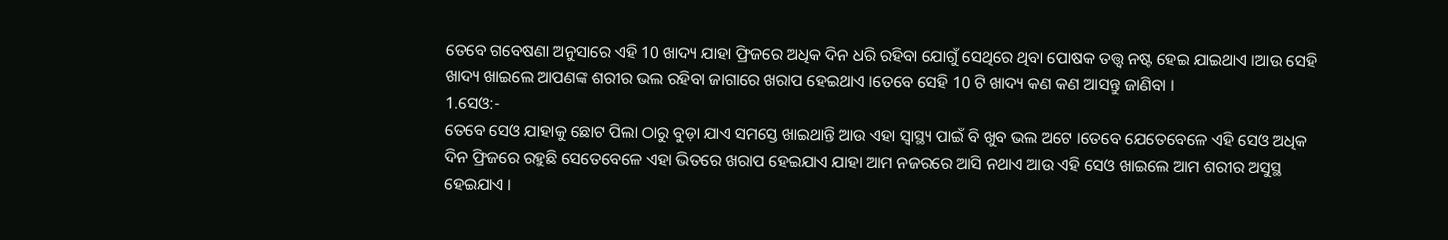ତେବେ ଗବେଷଣା ଅନୁସାରେ ଏହି 10 ଖାଦ୍ୟ ଯାହା ଫ୍ରିଜରେ ଅଧିକ ଦିନ ଧରି ରହିବା ଯୋଗୁଁ ସେଥିରେ ଥିବା ପୋଷକ ତତ୍ତ୍ୱ ନଷ୍ଟ ହେଇ ଯାଇଥାଏ ।ଆଉ ସେହି ଖାଦ୍ୟ ଖାଇଲେ ଆପଣଙ୍କ ଶରୀର ଭଲ ରହିବା ଜାଗାରେ ଖରାପ ହେଇଥାଏ ।ତେବେ ସେହି 10 ଟି ଖାଦ୍ୟ କଣ କଣ ଆସନ୍ତୁ ଜାଣିବା ।
1.ସେଓ:-
ତେବେ ସେଓ ଯାହାକୁ ଛୋଟ ପିଲା ଠାରୁ ବୁଡ଼ା ଯାଏ ସମସ୍ତେ ଖାଇଥାନ୍ତି ଆଉ ଏହା ସ୍ୱାସ୍ଥ୍ୟ ପାଇଁ ବି ଖୁବ ଭଲ ଅଟେ ।ତେବେ ଯେତେବେଳେ ଏହି ସେଓ ଅଧିକ ଦିନ ଫ୍ରିଜରେ ରହୁଛି ସେତେବେଳେ ଏହା ଭିତରେ ଖରାପ ହେଇଯାଏ ଯାହା ଆମ ନଜରରେ ଆସି ନଥାଏ ଆଉ ଏହି ସେଓ ଖାଇଲେ ଆମ ଶରୀର ଅସୁସ୍ଥ ହେଇଯାଏ ।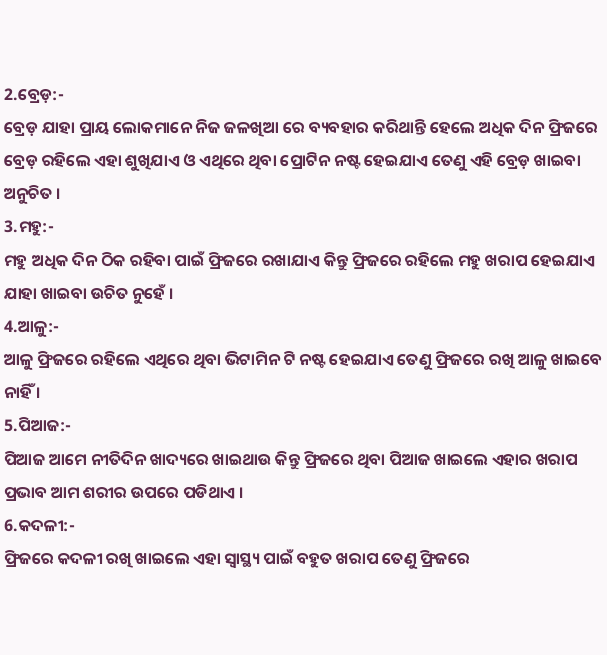2.ବ୍ରେଡ଼:-
ବ୍ରେଡ଼ ଯାହା ପ୍ରାୟ ଲୋକମାନେ ନିଜ ଜଳଖିଆ ରେ ବ୍ୟବହାର କରିଥାନ୍ତି ହେଲେ ଅଧିକ ଦିନ ଫ୍ରିଜରେ ବ୍ରେଡ଼ ରହିଲେ ଏହା ଶୁଖିଯାଏ ଓ ଏଥିରେ ଥିବା ପ୍ରୋଟିନ ନଷ୍ଟ ହେଇଯାଏ ତେଣୁ ଏହି ବ୍ରେଡ଼ ଖାଇବା ଅନୁଚିତ ।
3.ମହୁ:-
ମହୁ ଅଧିକ ଦିନ ଠିକ ରହିବା ପାଇଁ ଫ୍ରିଜରେ ରଖାଯାଏ କିନ୍ତୁ ଫ୍ରିଜରେ ରହିଲେ ମହୁ ଖରାପ ହେଇଯାଏ ଯାହା ଖାଇବା ଉଚିତ ନୁହେଁ ।
4.ଆଳୁ:-
ଆଳୁ ଫ୍ରିଜରେ ରହିଲେ ଏଥିରେ ଥିବା ଭିଟାମିନ ଟି ନଷ୍ଟ ହେଇଯାଏ ତେଣୁ ଫ୍ରିଜରେ ରଖି ଆଳୁ ଖାଇବେ ନାହିଁ ।
5.ପିଆଜ:-
ପିଆଜ ଆମେ ନୀତିଦିନ ଖାଦ୍ୟରେ ଖାଇଥାଉ କିନ୍ତୁ ଫ୍ରିଜରେ ଥିବା ପିଆଜ ଖାଇଲେ ଏହାର ଖରାପ ପ୍ରଭାବ ଆମ ଶରୀର ଉପରେ ପଡିଥାଏ ।
6.କଦଳୀ:-
ଫ୍ରିଜରେ କଦଳୀ ରଖି ଖାଇଲେ ଏହା ସ୍ୱାସ୍ଥ୍ୟ ପାଇଁ ବହୁତ ଖରାପ ତେଣୁ ଫ୍ରିଜରେ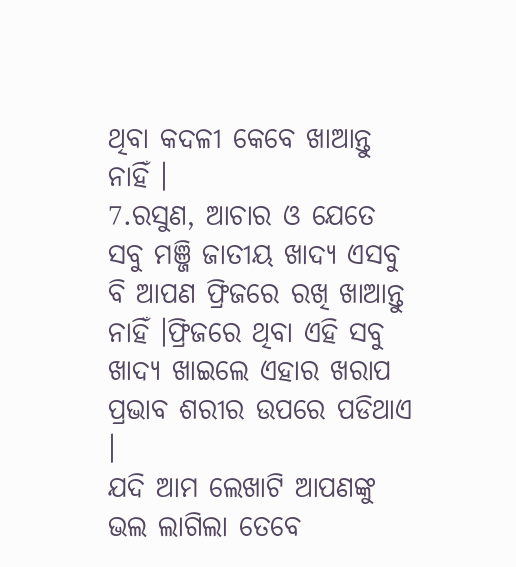ଥିବା କଦଳୀ କେବେ ଖାଆନ୍ତୁ ନାହିଁ ।
7.ରସୁଣ, ଆଚାର ଓ ଯେତେ ସବୁ ମଞ୍ଜି ଜାତୀୟ ଖାଦ୍ୟ ଏସବୁ ବି ଆପଣ ଫ୍ରିଜରେ ରଖି ଖାଆନ୍ତୁ ନାହିଁ ।ଫ୍ରିଜରେ ଥିବା ଏହି ସବୁ ଖାଦ୍ୟ ଖାଇଲେ ଏହାର ଖରାପ ପ୍ରଭାବ ଶରୀର ଉପରେ ପଡିଥାଏ ।
ଯଦି ଆମ ଲେଖାଟି ଆପଣଙ୍କୁ ଭଲ ଲାଗିଲା ତେବେ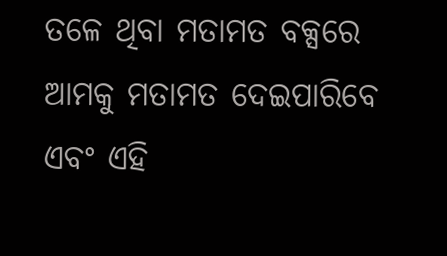ତଳେ ଥିବା ମତାମତ ବକ୍ସରେ ଆମକୁ ମତାମତ ଦେଇପାରିବେ ଏବଂ ଏହି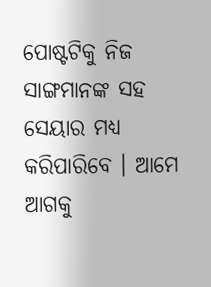ପୋଷ୍ଟଟିକୁ ନିଜ ସାଙ୍ଗମାନଙ୍କ ସହ ସେୟାର ମଧ୍ୟ କରିପାରିବେ । ଆମେ ଆଗକୁ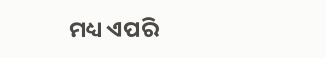ମଧ୍ୟ ଏପରି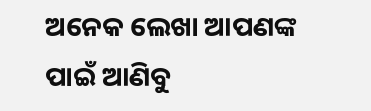ଅନେକ ଲେଖା ଆପଣଙ୍କ ପାଇଁ ଆଣିବୁ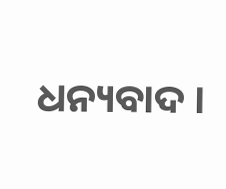ଧନ୍ୟବାଦ ।